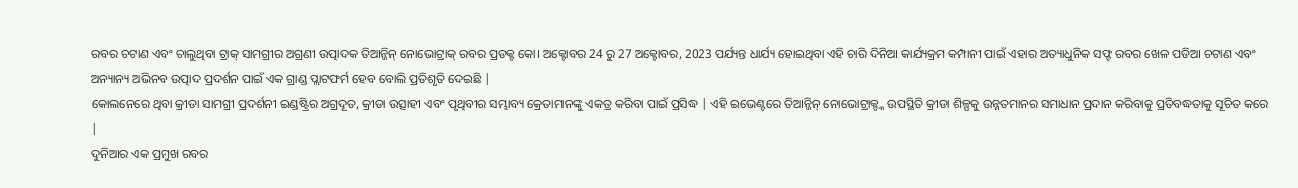ରବର ଚଟାଣ ଏବଂ ଚାଲୁଥିବା ଟ୍ରାକ୍ ସାମଗ୍ରୀର ଅଗ୍ରଣୀ ଉତ୍ପାଦକ ତିଆନ୍ଜିନ୍ ନୋଭୋଟ୍ରାକ୍ ରବର ପ୍ରଡକ୍ଟ କୋ। ଅକ୍ଟୋବର 24 ରୁ 27 ଅକ୍ଟୋବର, 2023 ପର୍ଯ୍ୟନ୍ତ ଧାର୍ଯ୍ୟ ହୋଇଥିବା ଏହି ଚାରି ଦିନିଆ କାର୍ଯ୍ୟକ୍ରମ କମ୍ପାନୀ ପାଇଁ ଏହାର ଅତ୍ୟାଧୁନିକ ସଫ୍ଟ ରବର ଖେଳ ପଡିଆ ଚଟାଣ ଏବଂ ଅନ୍ୟାନ୍ୟ ଅଭିନବ ଉତ୍ପାଦ ପ୍ରଦର୍ଶନ ପାଇଁ ଏକ ଗ୍ରାଣ୍ଡ ପ୍ଲାଟଫର୍ମ ହେବ ବୋଲି ପ୍ରତିଶୃତି ଦେଇଛି |
କୋଲନେରେ ଥିବା କ୍ରୀଡା ସାମଗ୍ରୀ ପ୍ରଦର୍ଶନୀ ଇଣ୍ଡଷ୍ଟ୍ରିର ଅଗ୍ରଦୂତ, କ୍ରୀଡା ଉତ୍ସାହୀ ଏବଂ ପୃଥିବୀର ସମ୍ଭାବ୍ୟ କ୍ରେତାମାନଙ୍କୁ ଏକତ୍ର କରିବା ପାଇଁ ପ୍ରସିଦ୍ଧ | ଏହି ଇଭେଣ୍ଟରେ ତିଆନ୍ଜିନ୍ ନୋଭୋଟ୍ରାକ୍ଙ୍କ ଉପସ୍ଥିତି କ୍ରୀଡା ଶିଳ୍ପକୁ ଉନ୍ନତମାନର ସମାଧାନ ପ୍ରଦାନ କରିବାକୁ ପ୍ରତିବଦ୍ଧତାକୁ ସୂଚିତ କରେ |
ଦୁନିଆର ଏକ ପ୍ରମୁଖ ରବର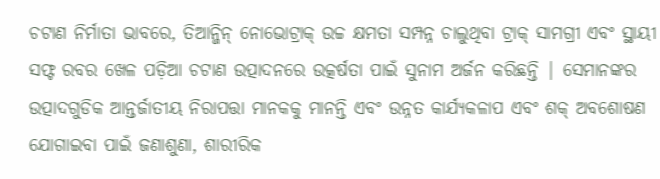ଚଟାଣ ନିର୍ମାତା ଭାବରେ, ତିଆନ୍ଜିନ୍ ନୋଭୋଟ୍ରାକ୍ ଉଚ୍ଚ କ୍ଷମତା ସମ୍ପନ୍ନ ଚାଲୁଥିବା ଟ୍ରାକ୍ ସାମଗ୍ରୀ ଏବଂ ସ୍ଥାୟୀ ସଫ୍ଟ ରବର ଖେଳ ପଡ଼ିଆ ଚଟାଣ ଉତ୍ପାଦନରେ ଉତ୍କର୍ଷତା ପାଇଁ ସୁନାମ ଅର୍ଜନ କରିଛନ୍ତି | ସେମାନଙ୍କର ଉତ୍ପାଦଗୁଡିକ ଆନ୍ତର୍ଜାତୀୟ ନିରାପତ୍ତା ମାନକକୁ ମାନନ୍ତି ଏବଂ ଉନ୍ନତ କାର୍ଯ୍ୟକଳାପ ଏବଂ ଶକ୍ ଅବଶୋଷଣ ଯୋଗାଇବା ପାଇଁ ଜଣାଶୁଣା, ଶାରୀରିକ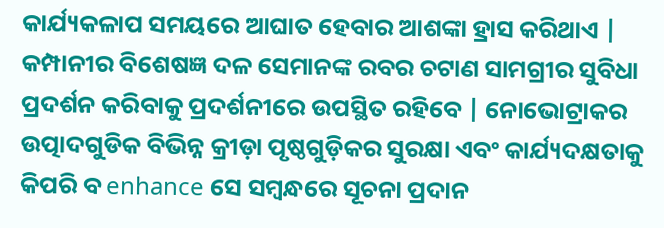କାର୍ଯ୍ୟକଳାପ ସମୟରେ ଆଘାତ ହେବାର ଆଶଙ୍କା ହ୍ରାସ କରିଥାଏ |
କମ୍ପାନୀର ବିଶେଷଜ୍ଞ ଦଳ ସେମାନଙ୍କ ରବର ଚଟାଣ ସାମଗ୍ରୀର ସୁବିଧା ପ୍ରଦର୍ଶନ କରିବାକୁ ପ୍ରଦର୍ଶନୀରେ ଉପସ୍ଥିତ ରହିବେ | ନୋଭୋଟ୍ରାକର ଉତ୍ପାଦଗୁଡିକ ବିଭିନ୍ନ କ୍ରୀଡ଼ା ପୃଷ୍ଠଗୁଡ଼ିକର ସୁରକ୍ଷା ଏବଂ କାର୍ଯ୍ୟଦକ୍ଷତାକୁ କିପରି ବ enhance ସେ ସମ୍ବନ୍ଧରେ ସୂଚନା ପ୍ରଦାନ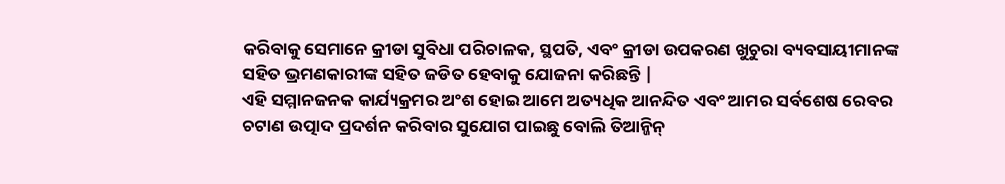କରିବାକୁ ସେମାନେ କ୍ରୀଡା ସୁବିଧା ପରିଚାଳକ, ସ୍ଥପତି, ଏବଂ କ୍ରୀଡା ଉପକରଣ ଖୁଚୁରା ବ୍ୟବସାୟୀମାନଙ୍କ ସହିତ ଭ୍ରମଣକାରୀଙ୍କ ସହିତ ଜଡିତ ହେବାକୁ ଯୋଜନା କରିଛନ୍ତି |
ଏହି ସମ୍ମାନଜନକ କାର୍ଯ୍ୟକ୍ରମର ଅଂଶ ହୋଇ ଆମେ ଅତ୍ୟଧିକ ଆନନ୍ଦିତ ଏବଂ ଆମର ସର୍ବଶେଷ ରେବର ଚଟାଣ ଉତ୍ପାଦ ପ୍ରଦର୍ଶନ କରିବାର ସୁଯୋଗ ପାଇଛୁ ବୋଲି ତିଆନ୍ଜିନ୍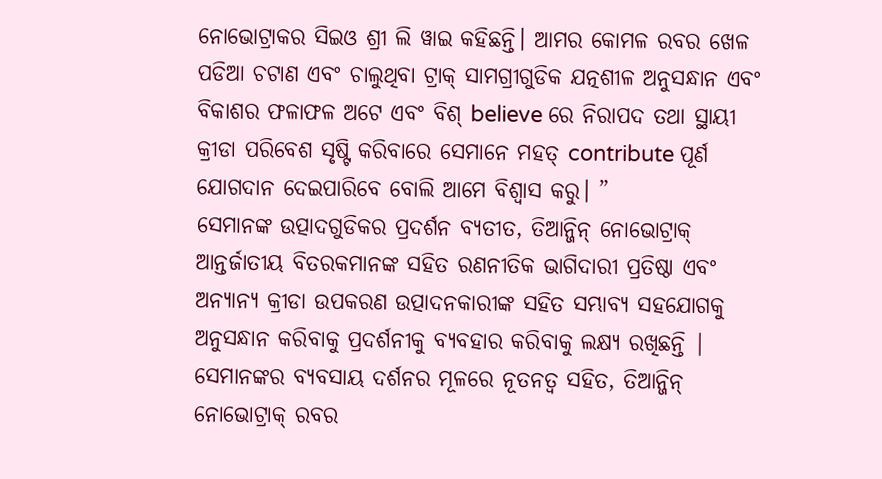ନୋଭୋଟ୍ରାକର ସିଇଓ ଶ୍ରୀ ଲି ୱାଇ କହିଛନ୍ତି। ଆମର କୋମଳ ରବର ଖେଳ ପଡିଆ ଚଟାଣ ଏବଂ ଚାଲୁଥିବା ଟ୍ରାକ୍ ସାମଗ୍ରୀଗୁଡିକ ଯତ୍ନଶୀଳ ଅନୁସନ୍ଧାନ ଏବଂ ବିକାଶର ଫଳାଫଳ ଅଟେ ଏବଂ ବିଶ୍ believe ରେ ନିରାପଦ ତଥା ସ୍ଥାୟୀ କ୍ରୀଡା ପରିବେଶ ସୃଷ୍ଟି କରିବାରେ ସେମାନେ ମହତ୍ contribute ପୂର୍ଣ ଯୋଗଦାନ ଦେଇପାରିବେ ବୋଲି ଆମେ ବିଶ୍ୱାସ କରୁ। ”
ସେମାନଙ୍କ ଉତ୍ପାଦଗୁଡିକର ପ୍ରଦର୍ଶନ ବ୍ୟତୀତ, ତିଆନ୍ଜିନ୍ ନୋଭୋଟ୍ରାକ୍ ଆନ୍ତର୍ଜାତୀୟ ବିତରକମାନଙ୍କ ସହିତ ରଣନୀତିକ ଭାଗିଦାରୀ ପ୍ରତିଷ୍ଠା ଏବଂ ଅନ୍ୟାନ୍ୟ କ୍ରୀଡା ଉପକରଣ ଉତ୍ପାଦନକାରୀଙ୍କ ସହିତ ସମ୍ଭାବ୍ୟ ସହଯୋଗକୁ ଅନୁସନ୍ଧାନ କରିବାକୁ ପ୍ରଦର୍ଶନୀକୁ ବ୍ୟବହାର କରିବାକୁ ଲକ୍ଷ୍ୟ ରଖିଛନ୍ତି |
ସେମାନଙ୍କର ବ୍ୟବସାୟ ଦର୍ଶନର ମୂଳରେ ନୂତନତ୍ୱ ସହିତ, ତିଆନ୍ଜିନ୍ ନୋଭୋଟ୍ରାକ୍ ରବର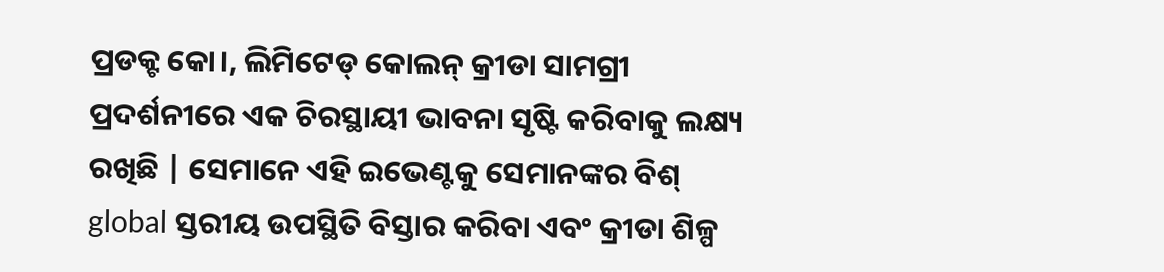ପ୍ରଡକ୍ଟ କୋ।, ଲିମିଟେଡ୍ କୋଲନ୍ କ୍ରୀଡା ସାମଗ୍ରୀ ପ୍ରଦର୍ଶନୀରେ ଏକ ଚିରସ୍ଥାୟୀ ଭାବନା ସୃଷ୍ଟି କରିବାକୁ ଲକ୍ଷ୍ୟ ରଖିଛି | ସେମାନେ ଏହି ଇଭେଣ୍ଟକୁ ସେମାନଙ୍କର ବିଶ୍ global ସ୍ତରୀୟ ଉପସ୍ଥିତି ବିସ୍ତାର କରିବା ଏବଂ କ୍ରୀଡା ଶିଳ୍ପ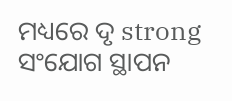ମଧ୍ୟରେ ଦୃ strong ସଂଯୋଗ ସ୍ଥାପନ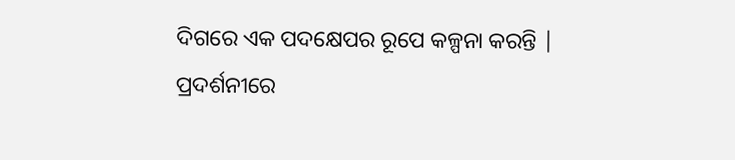ଦିଗରେ ଏକ ପଦକ୍ଷେପର ରୂପେ କଳ୍ପନା କରନ୍ତି |
ପ୍ରଦର୍ଶନୀରେ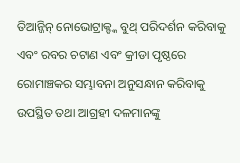ତିଆନ୍ଜିନ୍ ନୋଭୋଟ୍ରାକ୍ଙ୍କ ବୁଥ୍ ପରିଦର୍ଶନ କରିବାକୁ ଏବଂ ରବର ଚଟାଣ ଏବଂ କ୍ରୀଡା ପୃଷ୍ଠରେ ରୋମାଞ୍ଚକର ସମ୍ଭାବନା ଅନୁସନ୍ଧାନ କରିବାକୁ ଉପସ୍ଥିତ ତଥା ଆଗ୍ରହୀ ଦଳମାନଙ୍କୁ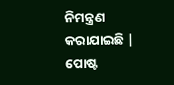ନିମନ୍ତ୍ରଣ କରାଯାଇଛି |
ପୋଷ୍ଟ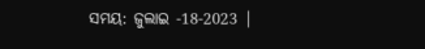ସମୟ: ଜୁଲାଇ -18-2023 |